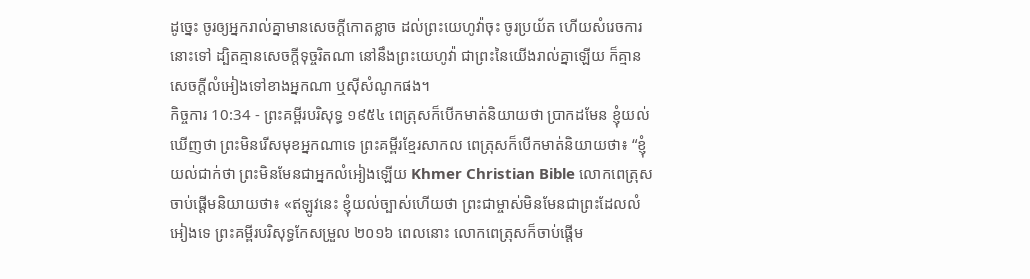ដូច្នេះ ចូរឲ្យអ្នករាល់គ្នាមានសេចក្ដីកោតខ្លាច ដល់ព្រះយេហូវ៉ាចុះ ចូរប្រយ័ត ហើយសំរេចការនោះទៅ ដ្បិតគ្មានសេចក្ដីទុច្ចរិតណា នៅនឹងព្រះយេហូវ៉ា ជាព្រះនៃយើងរាល់គ្នាឡើយ ក៏គ្មានសេចក្ដីលំអៀងទៅខាងអ្នកណា ឬស៊ីសំណូកផង។
កិច្ចការ 10:34 - ព្រះគម្ពីរបរិសុទ្ធ ១៩៥៤ ពេត្រុសក៏បើកមាត់និយាយថា ប្រាកដមែន ខ្ញុំយល់ឃើញថា ព្រះមិនរើសមុខអ្នកណាទេ ព្រះគម្ពីរខ្មែរសាកល ពេត្រុសក៏បើកមាត់និយាយថា៖ “ខ្ញុំយល់ជាក់ថា ព្រះមិនមែនជាអ្នកលំអៀងឡើយ Khmer Christian Bible លោកពេត្រុសចាប់ផ្ដើមនិយាយថា៖ «ឥឡូវនេះ ខ្ញុំយល់ច្បាស់ហើយថា ព្រះជាម្ចាស់មិនមែនជាព្រះដែលលំអៀងទេ ព្រះគម្ពីរបរិសុទ្ធកែសម្រួល ២០១៦ ពេលនោះ លោកពេត្រុសក៏ចាប់ផ្តើម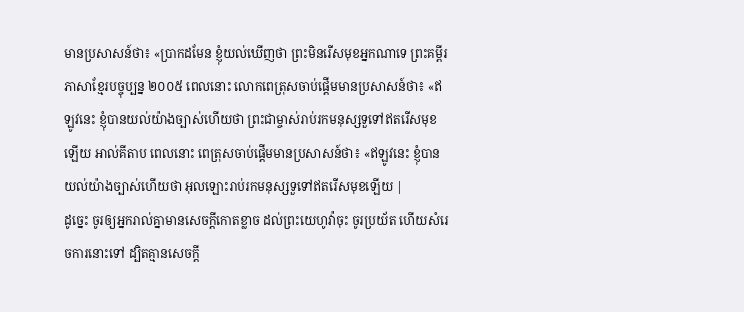មានប្រសាសន៍ថា៖ «ប្រាកដមែន ខ្ញុំយល់ឃើញថា ព្រះមិនរើសមុខអ្នកណាទេ ព្រះគម្ពីរភាសាខ្មែរបច្ចុប្បន្ន ២០០៥ ពេលនោះ លោកពេត្រុសចាប់ផ្ដើមមានប្រសាសន៍ថា៖ «ឥឡូវនេះ ខ្ញុំបានយល់យ៉ាងច្បាស់ហើយថា ព្រះជាម្ចាស់រាប់រកមនុស្សទួទៅឥតរើសមុខឡើយ អាល់គីតាប ពេលនោះ ពេត្រុសចាប់ផ្ដើមមានប្រសាសន៍ថា៖ «ឥឡូវនេះ ខ្ញុំបានយល់យ៉ាងច្បាស់ហើយថា អុលឡោះរាប់រកមនុស្សទួទៅឥតរើសមុខឡើយ |
ដូច្នេះ ចូរឲ្យអ្នករាល់គ្នាមានសេចក្ដីកោតខ្លាច ដល់ព្រះយេហូវ៉ាចុះ ចូរប្រយ័ត ហើយសំរេចការនោះទៅ ដ្បិតគ្មានសេចក្ដី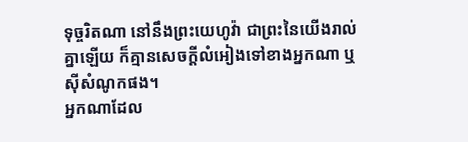ទុច្ចរិតណា នៅនឹងព្រះយេហូវ៉ា ជាព្រះនៃយើងរាល់គ្នាឡើយ ក៏គ្មានសេចក្ដីលំអៀងទៅខាងអ្នកណា ឬស៊ីសំណូកផង។
អ្នកណាដែល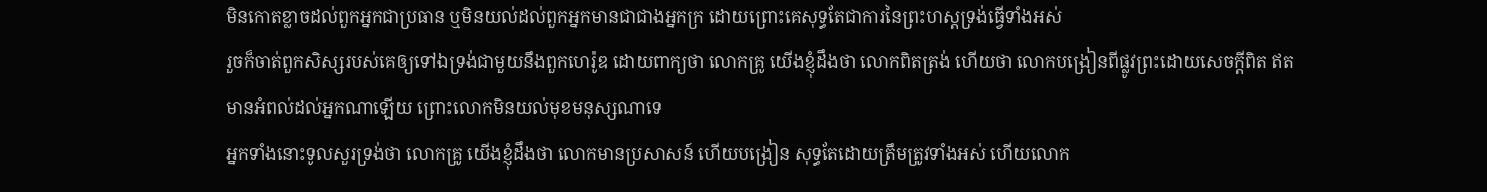មិនកោតខ្លាចដល់ពួកអ្នកជាប្រធាន ឬមិនយល់ដល់ពួកអ្នកមានជាជាងអ្នកក្រ ដោយព្រោះគេសុទ្ធតែជាការនៃព្រះហស្តទ្រង់ធ្វើទាំងអស់
រួចក៏ចាត់ពួកសិស្សរបស់គេឲ្យទៅឯទ្រង់ជាមួយនឹងពួកហេរ៉ូឌ ដោយពាក្យថា លោកគ្រូ យើងខ្ញុំដឹងថា លោកពិតត្រង់ ហើយថា លោកបង្រៀនពីផ្លូវព្រះដោយសេចក្ដីពិត ឥតមានអំពល់ដល់អ្នកណាឡើយ ព្រោះលោកមិនយល់មុខមនុស្សណាទេ
អ្នកទាំងនោះទូលសួរទ្រង់ថា លោកគ្រូ យើងខ្ញុំដឹងថា លោកមានប្រសាសន៍ ហើយបង្រៀន សុទ្ធតែដោយត្រឹមត្រូវទាំងអស់ ហើយលោក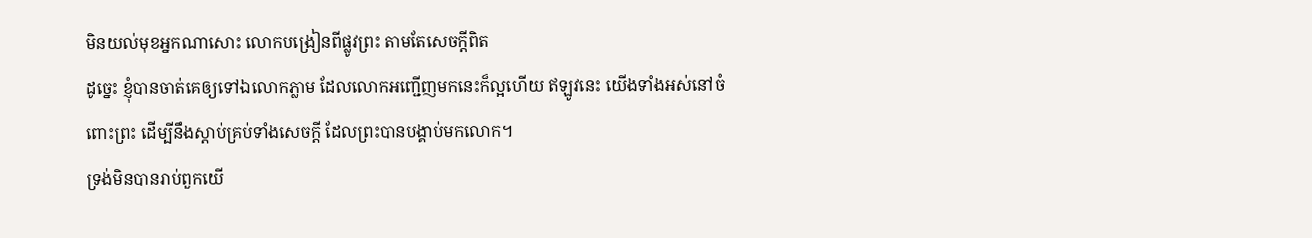មិនយល់មុខអ្នកណាសោះ លោកបង្រៀនពីផ្លូវព្រះ តាមតែសេចក្ដីពិត
ដូច្នេះ ខ្ញុំបានចាត់គេឲ្យទៅឯលោកភ្លាម ដែលលោកអញ្ជើញមកនេះក៏ល្អហើយ ឥឡូវនេះ យើងទាំងអស់នៅចំពោះព្រះ ដើម្បីនឹងស្តាប់គ្រប់ទាំងសេចក្ដី ដែលព្រះបានបង្គាប់មកលោក។
ទ្រង់មិនបានរាប់ពួកយើ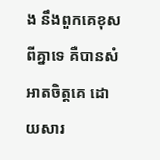ង នឹងពួកគេខុសពីគ្នាទេ គឺបានសំអាតចិត្តគេ ដោយសារ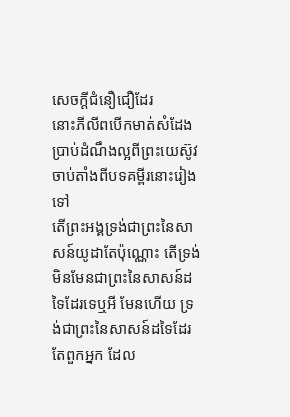សេចក្ដីជំនឿជឿដែរ
នោះភីលីពបើកមាត់សំដែងប្រាប់ដំណឹងល្អពីព្រះយេស៊ូវ ចាប់តាំងពីបទគម្ពីរនោះរៀងទៅ
តើព្រះអង្គទ្រង់ជាព្រះនៃសាសន៍យូដាតែប៉ុណ្ណោះ តើទ្រង់មិនមែនជាព្រះនៃសាសន៍ដទៃដែរទេឬអី មែនហើយ ទ្រង់ជាព្រះនៃសាសន៍ដទៃដែរ
តែពួកអ្នក ដែល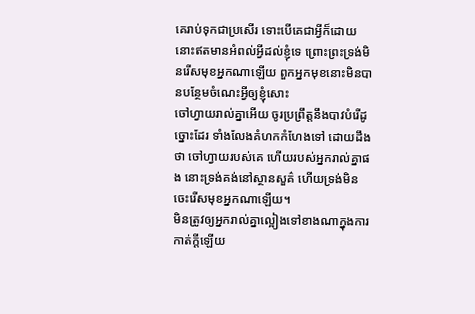គេរាប់ទុកជាប្រសើរ ទោះបើគេជាអ្វីក៏ដោយ នោះឥតមានអំពល់អ្វីដល់ខ្ញុំទេ ព្រោះព្រះទ្រង់មិនរើសមុខអ្នកណាឡើយ ពួកអ្នកមុខនោះមិនបានបន្ថែមចំណេះអ្វីឲ្យខ្ញុំសោះ
ចៅហ្វាយរាល់គ្នាអើយ ចូរប្រព្រឹត្តនឹងបាវបំរើដូច្នោះដែរ ទាំងលែងគំហកកំហែងទៅ ដោយដឹងថា ចៅហ្វាយរបស់គេ ហើយរបស់អ្នករាល់គ្នាផង នោះទ្រង់គង់នៅស្ថានសួគ៌ ហើយទ្រង់មិនចេះរើសមុខអ្នកណាឡើយ។
មិនត្រូវឲ្យអ្នករាល់គ្នាល្អៀងទៅខាងណាក្នុងការកាត់ក្តីឡើយ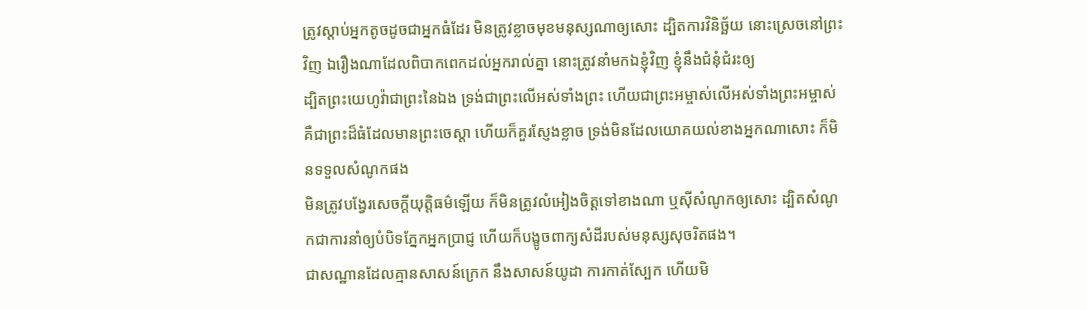ត្រូវស្តាប់អ្នកតូចដូចជាអ្នកធំដែរ មិនត្រូវខ្លាចមុខមនុស្សណាឲ្យសោះ ដ្បិតការវិនិច្ឆ័យ នោះស្រេចនៅព្រះវិញ ឯរឿងណាដែលពិបាកពេកដល់អ្នករាល់គ្នា នោះត្រូវនាំមកឯខ្ញុំវិញ ខ្ញុំនឹងជំនុំជំរះឲ្យ
ដ្បិតព្រះយេហូវ៉ាជាព្រះនៃឯង ទ្រង់ជាព្រះលើអស់ទាំងព្រះ ហើយជាព្រះអម្ចាស់លើអស់ទាំងព្រះអម្ចាស់ គឺជាព្រះដ៏ធំដែលមានព្រះចេស្តា ហើយក៏គួរស្ញែងខ្លាច ទ្រង់មិនដែលយោគយល់ខាងអ្នកណាសោះ ក៏មិនទទួលសំណូកផង
មិនត្រូវបង្វែរសេចក្ដីយុត្តិធម៌ឡើយ ក៏មិនត្រូវលំអៀងចិត្តទៅខាងណា ឬស៊ីសំណូកឲ្យសោះ ដ្បិតសំណូកជាការនាំឲ្យបំបិទភ្នែកអ្នកប្រាជ្ញ ហើយក៏បង្ខូចពាក្យសំដីរបស់មនុស្សសុចរិតផង។
ជាសណ្ឋានដែលគ្មានសាសន៍ក្រេក នឹងសាសន៍យូដា ការកាត់ស្បែក ហើយមិ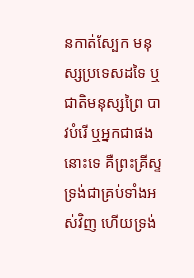នកាត់ស្បែក មនុស្សប្រទេសដទៃ ឬជាតិមនុស្សព្រៃ បាវបំរើ ឬអ្នកជាផងនោះទេ គឺព្រះគ្រីស្ទ ទ្រង់ជាគ្រប់ទាំងអស់វិញ ហើយទ្រង់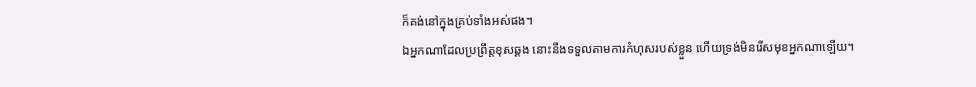ក៏គង់នៅក្នុងគ្រប់ទាំងអស់ផង។
ឯអ្នកណាដែលប្រព្រឹត្តខុសឆ្គង នោះនឹងទទួលតាមការកំហុសរបស់ខ្លួន ហើយទ្រង់មិនរើសមុខអ្នកណាឡើយ។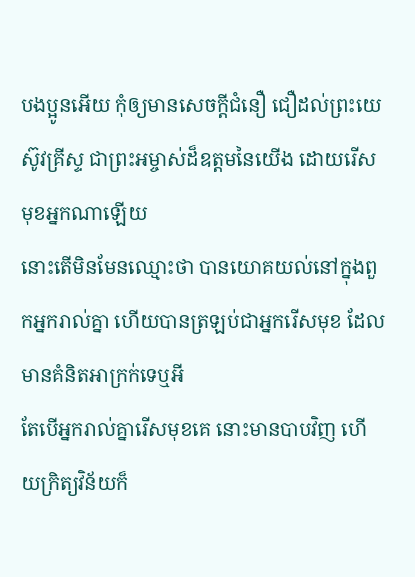បងប្អូនអើយ កុំឲ្យមានសេចក្ដីជំនឿ ជឿដល់ព្រះយេស៊ូវគ្រីស្ទ ជាព្រះអម្ចាស់ដ៏ឧត្តមនៃយើង ដោយរើសមុខអ្នកណាឡើយ
នោះតើមិនមែនឈ្មោះថា បានយោគយល់នៅក្នុងពួកអ្នករាល់គ្នា ហើយបានត្រឡប់ជាអ្នករើសមុខ ដែលមានគំនិតអាក្រក់ទេឬអី
តែបើអ្នករាល់គ្នារើសមុខគេ នោះមានបាបវិញ ហើយក្រិត្យវិន័យក៏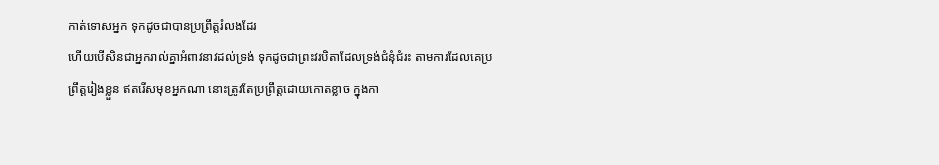កាត់ទោសអ្នក ទុកដូចជាបានប្រព្រឹត្តរំលងដែរ
ហើយបើសិនជាអ្នករាល់គ្នាអំពាវនាវដល់ទ្រង់ ទុកដូចជាព្រះវរបិតាដែលទ្រង់ជំនុំជំរះ តាមការដែលគេប្រព្រឹត្តរៀងខ្លួន ឥតរើសមុខអ្នកណា នោះត្រូវតែប្រព្រឹត្តដោយកោតខ្លាច ក្នុងកា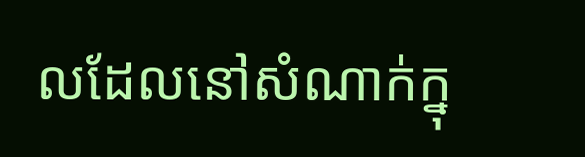លដែលនៅសំណាក់ក្នុ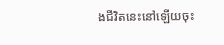ងជីវិតនេះនៅឡើយចុះ